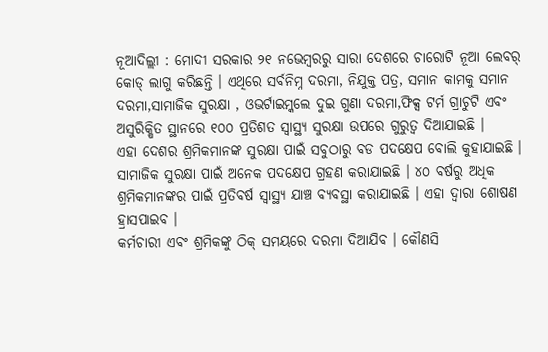ନୂଆଦିଲ୍ଲୀ : ମୋଦୀ ସରକାର ୨୧ ନଭେମ୍ବରରୁ ସାରା ଦେଶରେ ଚାରୋଟି ନୂଆ ଲେବର୍ କୋଡ୍ ଲାଗୁ କରିଛନ୍ତି । ଏଥିରେ ସର୍ବନିମ୍ନ ଦରମା, ନିଯୁକ୍ତ ପତ୍ର, ସମାନ କାମକୁ ସମାନ ଦରମା,ସାମାଜିକ ସୁରକ୍ଷା , ଓଭର୍ଟାଇମ୍କଲେ ଦୁଇ ଗୁଣା ଦରମା,ଫିକ୍ସ ଟର୍ମ ଗ୍ରାଚୁଟି ଏବଂ ଅସୁରିକ୍ଷିତ ସ୍ଥାନରେ ୧୦୦ ପ୍ରତିଶତ ସ୍ୱାସ୍ଥ୍ୟ ସୁରକ୍ଷା ଉପରେ ଗୁରୁତ୍ୱ ଦିଆଯାଇଛି ।
ଏହା ଦେଶର ଶ୍ରମିକମାନଙ୍କ ସୁରକ୍ଷା ପାଇଁ ସବୁଠାରୁ ବଡ ପଦକ୍ଷେପ ବୋଲି କୁହାଯାଇଛି । ସାମାଜିକ ସୁରକ୍ଷା ପାଇଁ ଅନେକ ପଦକ୍ଷେପ ଗ୍ରହଣ କରାଯାଇଛି । ୪୦ ବର୍ଷରୁ ଅଧିକ ଶ୍ରମିକମାନଙ୍କର ପାଇଁ ପ୍ରତିବର୍ଷ ସ୍ୱାସ୍ଥ୍ୟ ଯାଞ୍ଚ ବ୍ୟବସ୍ଥା କରାଯାଇଛି । ଏହା ଦ୍ୱାରା ଶୋଷଣ ହ୍ରାସପାଇବ ।
କର୍ମଚାରୀ ଏବଂ ଶ୍ରମିକଙ୍କୁ ଠିକ୍ ସମୟରେ ଦରମା ଦିଆଯିବ । କୌଣସି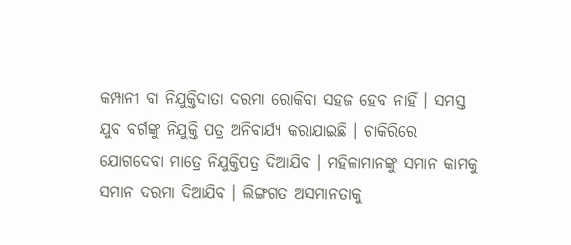କମ୍ପାନୀ ବା ନିଯୁକ୍ତିଦାତା ଦରମା ରୋକିବା ସହଜ ହେବ ନାହିଁ । ସମସ୍ତ ଯୁବ ବର୍ଗଙ୍କୁ ନିଯୁକ୍ତି ପତ୍ର ଅନିବାର୍ଯ୍ୟ କରାଯାଇଛି । ଚାକିରିରେ ଯୋଗଦେବା ମାତ୍ରେ ନିଯୁକ୍ତିପତ୍ର ଦିଆଯିବ । ମହିଳାମାନଙ୍କୁ ସମାନ କାମକୁ ସମାନ ଦରମା ଦିଆଯିବ । ଲିଙ୍ଗଗତ ଅସମାନତାକୁ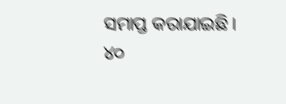ସମାପ୍ତ କରାଯାଇଛି ।
୪୦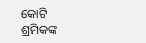କୋଟି ଶ୍ରମିକଙ୍କ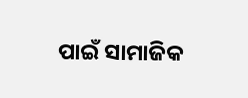ପାଇଁ ସାମାଜିକ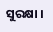ସୁରକ୍ଷା ।